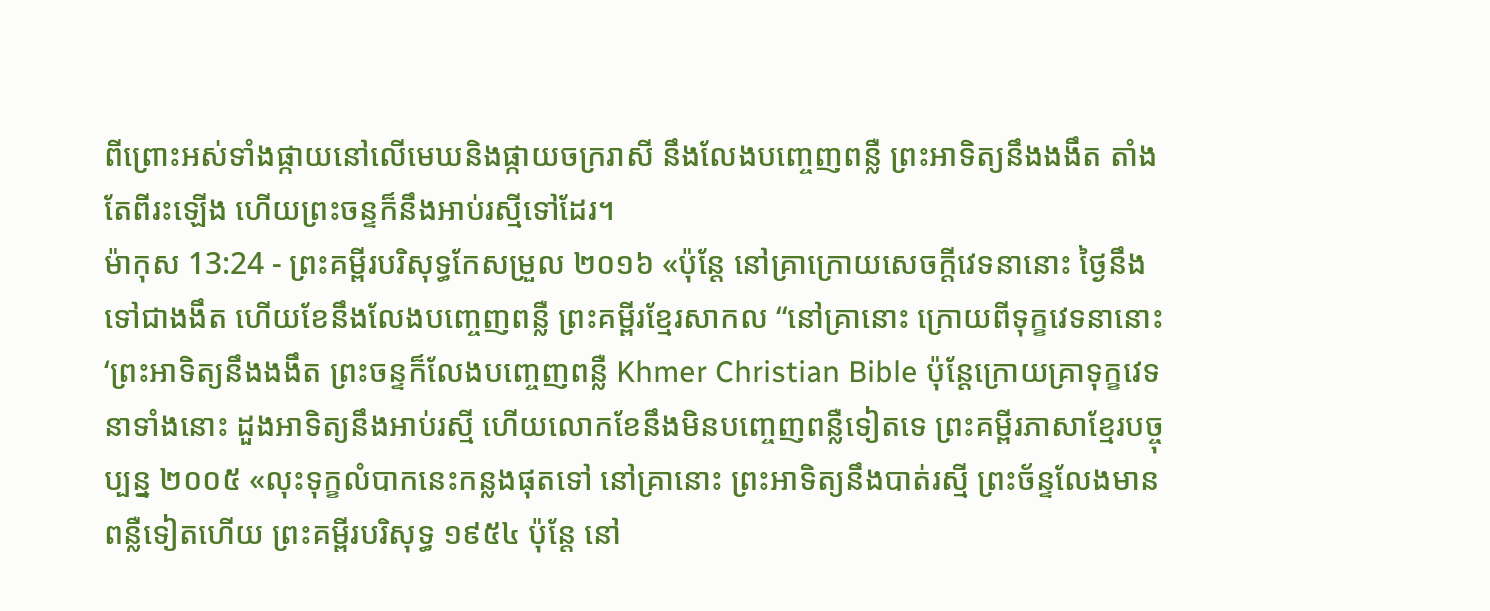ពីព្រោះអស់ទាំងផ្កាយនៅលើមេឃនិងផ្កាយចក្ររាសី នឹងលែងបញ្ចេញពន្លឺ ព្រះអាទិត្យនឹងងងឹត តាំងតែពីរះឡើង ហើយព្រះចន្ទក៏នឹងអាប់រស្មីទៅដែរ។
ម៉ាកុស 13:24 - ព្រះគម្ពីរបរិសុទ្ធកែសម្រួល ២០១៦ «ប៉ុន្តែ នៅគ្រាក្រោយសេចក្តីវេទនានោះ ថ្ងៃនឹងទៅជាងងឹត ហើយខែនឹងលែងបញ្ចេញពន្លឺ ព្រះគម្ពីរខ្មែរសាកល “នៅគ្រានោះ ក្រោយពីទុក្ខវេទនានោះ ‘ព្រះអាទិត្យនឹងងងឹត ព្រះចន្ទក៏លែងបញ្ចេញពន្លឺ Khmer Christian Bible ប៉ុន្ដែក្រោយគ្រាទុក្ខវេទនាទាំងនោះ ដួងអាទិត្យនឹងអាប់រស្មី ហើយលោកខែនឹងមិនបញ្ចេញពន្លឺទៀតទេ ព្រះគម្ពីរភាសាខ្មែរបច្ចុប្បន្ន ២០០៥ «លុះទុក្ខលំបាកនេះកន្លងផុតទៅ នៅគ្រានោះ ព្រះអាទិត្យនឹងបាត់រស្មី ព្រះច័ន្ទលែងមានពន្លឺទៀតហើយ ព្រះគម្ពីរបរិសុទ្ធ ១៩៥៤ ប៉ុន្តែ នៅ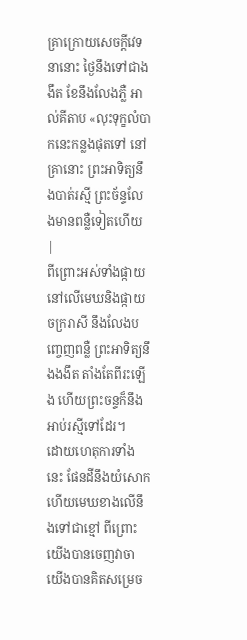គ្រាក្រោយសេចក្ដីវេទនានោះ ថ្ងៃនឹងទៅជាងងឹត ខែនឹងលែងភ្លឺ អាល់គីតាប «លុះទុក្ខលំបាកនេះកន្លងផុតទៅ នៅគ្រានោះ ព្រះអាទិត្យនឹងបាត់រស្មី ព្រះច័ន្ទលែងមានពន្លឺទៀតហើយ |
ពីព្រោះអស់ទាំងផ្កាយនៅលើមេឃនិងផ្កាយចក្ររាសី នឹងលែងបញ្ចេញពន្លឺ ព្រះអាទិត្យនឹងងងឹត តាំងតែពីរះឡើង ហើយព្រះចន្ទក៏នឹងអាប់រស្មីទៅដែរ។
ដោយហេតុការទាំងនេះ ផែនដីនឹងយំសោក ហើយមេឃខាងលើនឹងទៅជាខ្មៅ ពីព្រោះយើងបានចេញវាចា យើងបានគិតសម្រេច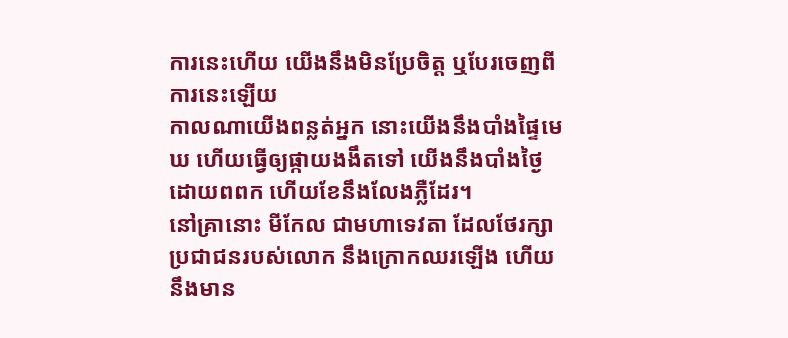ការនេះហើយ យើងនឹងមិនប្រែចិត្ត ឬបែរចេញពីការនេះឡើយ
កាលណាយើងពន្លត់អ្នក នោះយើងនឹងបាំងផ្ទៃមេឃ ហើយធ្វើឲ្យផ្កាយងងឹតទៅ យើងនឹងបាំងថ្ងៃដោយពពក ហើយខែនឹងលែងភ្លឺដែរ។
នៅគ្រានោះ មីកែល ជាមហាទេវតា ដែលថែរក្សាប្រជាជនរបស់លោក នឹងក្រោកឈរឡើង ហើយនឹងមាន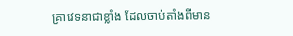គ្រាវេទនាជាខ្លាំង ដែលចាប់តាំងពីមាន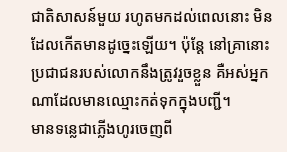ជាតិសាសន៍មួយ រហូតមកដល់ពេលនោះ មិនដែលកើតមានដូច្នេះឡើយ។ ប៉ុន្ដែ នៅគ្រានោះ ប្រជាជនរបស់លោកនឹងត្រូវរួចខ្លួន គឺអស់អ្នកណាដែលមានឈ្មោះកត់ទុកក្នុងបញ្ជី។
មានទន្លេជាភ្លើងហូរចេញពី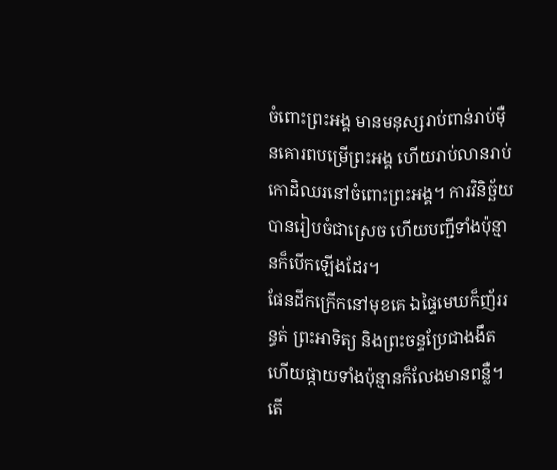ចំពោះព្រះអង្គ មានមនុស្សរាប់ពាន់រាប់ម៉ឺនគោរពបម្រើព្រះអង្គ ហើយរាប់លានរាប់កោដិឈរនៅចំពោះព្រះអង្គ។ ការវិនិច្ឆ័យបានរៀបចំជាស្រេច ហើយបញ្ជីទាំងប៉ុន្មានក៏បើកឡើងដែរ។
ផែនដីកក្រើកនៅមុខគេ ឯផ្ទៃមេឃក៏ញ័ររន្ធត់ ព្រះអាទិត្យ និងព្រះចន្ទប្រែជាងងឹត ហើយផ្កាយទាំងប៉ុន្មានក៏លែងមានពន្លឺ។
តើ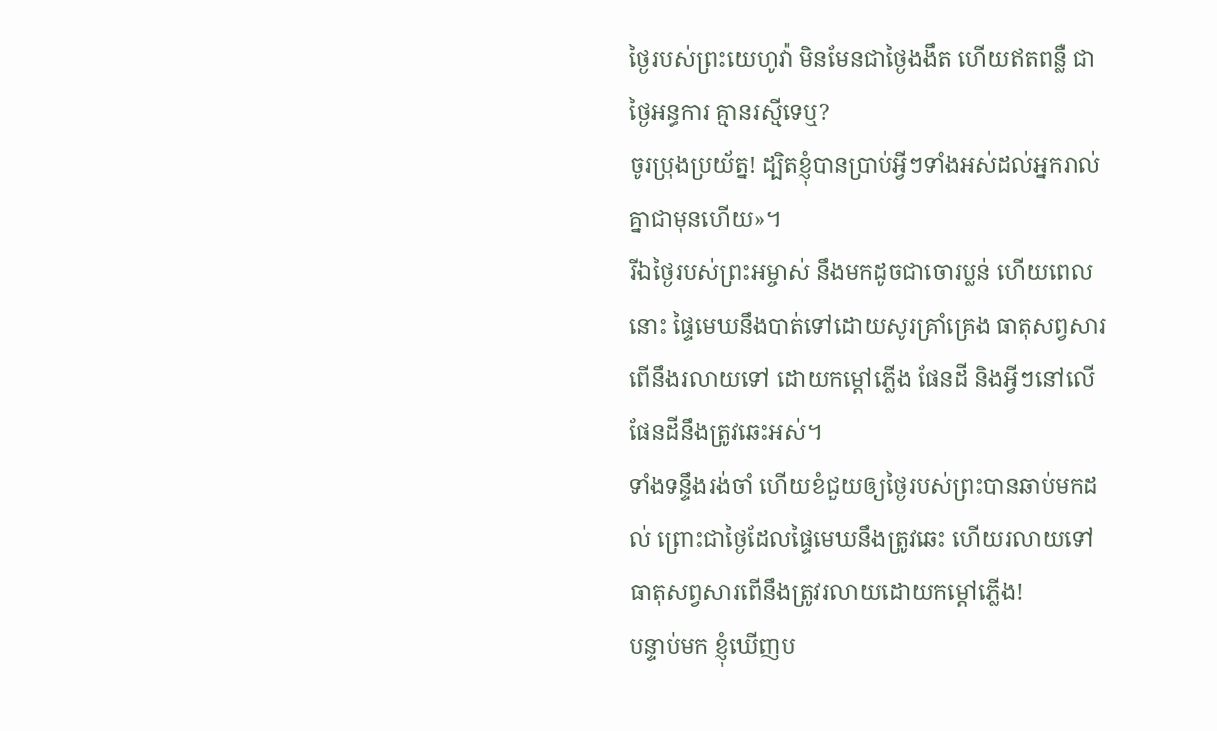ថ្ងៃរបស់ព្រះយេហូវ៉ា មិនមែនជាថ្ងៃងងឹត ហើយឥតពន្លឺ ជាថ្ងៃអន្ធការ គ្មានរស្មីទេឬ?
ចូរប្រុងប្រយ័ត្ន! ដ្បិតខ្ញុំបានប្រាប់អី្វៗទាំងអស់ដល់អ្នករាល់គ្នាជាមុនហើយ»។
រីឯថ្ងៃរបស់ព្រះអម្ចាស់ នឹងមកដូចជាចោរប្លន់ ហើយពេលនោះ ផ្ទៃមេឃនឹងបាត់ទៅដោយសូរគ្រាំគ្រេង ធាតុសព្វសារពើនឹងរលាយទៅ ដោយកម្ដៅភ្លើង ផែនដី និងអ្វីៗនៅលើផែនដីនឹងត្រូវឆេះអស់។
ទាំងទន្ទឹងរង់ចាំ ហើយខំជួយឲ្យថ្ងៃរបស់ព្រះបានឆាប់មកដល់ ព្រោះជាថ្ងៃដែលផ្ទៃមេឃនឹងត្រូវឆេះ ហើយរលាយទៅ ធាតុសព្វសារពើនឹងត្រូវរលាយដោយកម្ដៅភ្លើង!
បន្ទាប់មក ខ្ញុំឃើញប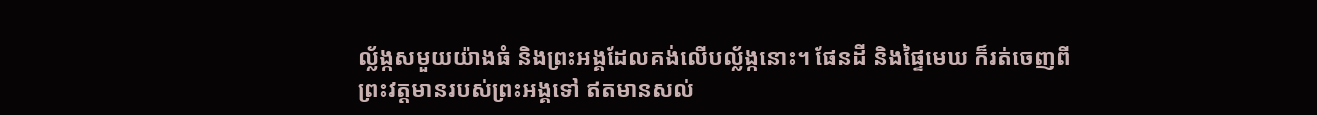ល្ល័ង្កសមួយយ៉ាងធំ និងព្រះអង្គដែលគង់លើបល្ល័ង្កនោះ។ ផែនដី និងផ្ទៃមេឃ ក៏រត់ចេញពីព្រះវត្តមានរបស់ព្រះអង្គទៅ ឥតមានសល់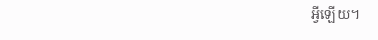អ្វីឡើយ។